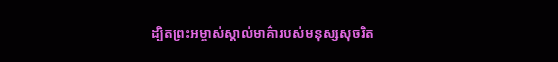ដ្បិតព្រះអម្ចាស់ស្គាល់មាគ៌ារបស់មនុស្សសុចរិត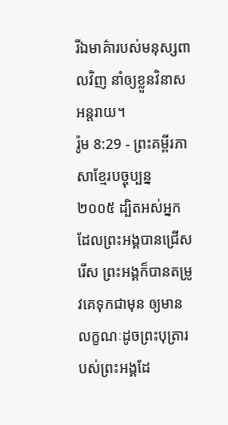រីឯមាគ៌ារបស់មនុស្សពាលវិញ នាំឲ្យខ្លួនវិនាសអន្តរាយ។
រ៉ូម 8:29 - ព្រះគម្ពីរភាសាខ្មែរបច្ចុប្បន្ន ២០០៥ ដ្បិតអស់អ្នកដែលព្រះអង្គបានជ្រើសរើស ព្រះអង្គក៏បានតម្រូវគេទុកជាមុន ឲ្យមានលក្ខណៈដូចព្រះបុត្រារបស់ព្រះអង្គដែ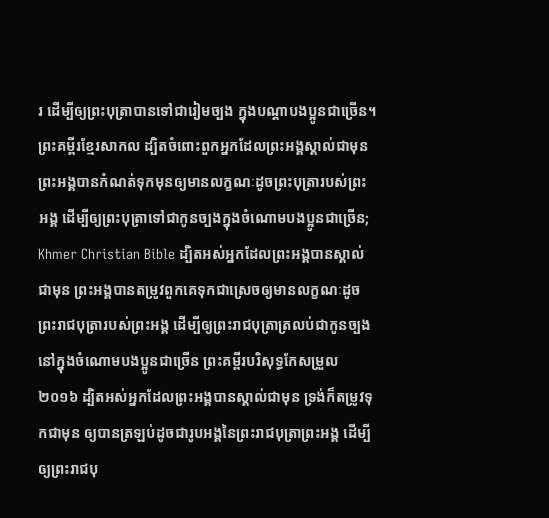រ ដើម្បីឲ្យព្រះបុត្រាបានទៅជារៀមច្បង ក្នុងបណ្ដាបងប្អូនជាច្រើន។ ព្រះគម្ពីរខ្មែរសាកល ដ្បិតចំពោះពួកអ្នកដែលព្រះអង្គស្គាល់ជាមុន ព្រះអង្គបានកំណត់ទុកមុនឲ្យមានលក្ខណៈដូចព្រះបុត្រារបស់ព្រះអង្គ ដើម្បីឲ្យព្រះបុត្រាទៅជាកូនច្បងក្នុងចំណោមបងប្អូនជាច្រើន; Khmer Christian Bible ដ្បិតអស់អ្នកដែលព្រះអង្គបានស្គាល់ជាមុន ព្រះអង្គបានតម្រូវពួកគេទុកជាស្រេចឲ្យមានលក្ខណៈដូចព្រះរាជបុត្រារបស់ព្រះអង្គ ដើម្បីឲ្យព្រះរាជបុត្រាត្រលប់ជាកូនច្បងនៅក្នុងចំណោមបងប្អូនជាច្រើន ព្រះគម្ពីរបរិសុទ្ធកែសម្រួល ២០១៦ ដ្បិតអស់អ្នកដែលព្រះអង្គបានស្គាល់ជាមុន ទ្រង់ក៏តម្រូវទុកជាមុន ឲ្យបានត្រឡប់ដូចជារូបអង្គនៃព្រះរាជបុត្រាព្រះអង្គ ដើម្បីឲ្យព្រះរាជបុ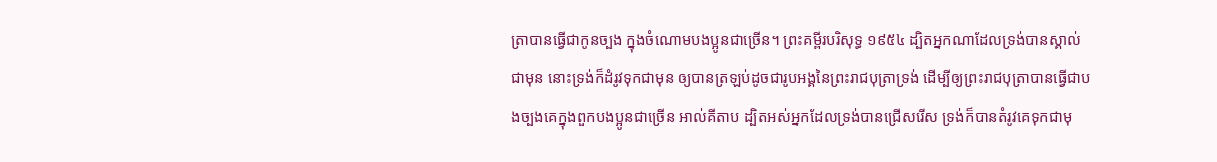ត្រាបានធ្វើជាកូនច្បង ក្នុងចំណោមបងប្អូនជាច្រើន។ ព្រះគម្ពីរបរិសុទ្ធ ១៩៥៤ ដ្បិតអ្នកណាដែលទ្រង់បានស្គាល់ជាមុន នោះទ្រង់ក៏ដំរូវទុកជាមុន ឲ្យបានត្រឡប់ដូចជារូបអង្គនៃព្រះរាជបុត្រាទ្រង់ ដើម្បីឲ្យព្រះរាជបុត្រាបានធ្វើជាបងច្បងគេក្នុងពួកបងប្អូនជាច្រើន អាល់គីតាប ដ្បិតអស់អ្នកដែលទ្រង់បានជ្រើសរើស ទ្រង់ក៏បានតំរូវគេទុកជាមុ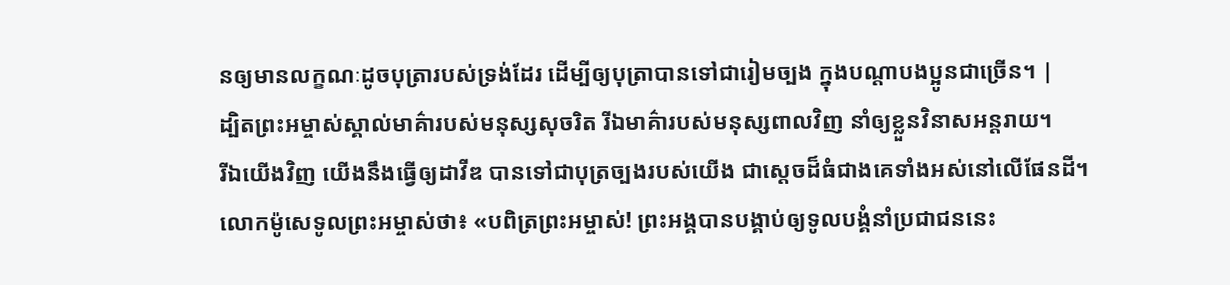នឲ្យមានលក្ខណៈដូចបុត្រារបស់ទ្រង់ដែរ ដើម្បីឲ្យបុត្រាបានទៅជារៀមច្បង ក្នុងបណ្ដាបងប្អូនជាច្រើន។ |
ដ្បិតព្រះអម្ចាស់ស្គាល់មាគ៌ារបស់មនុស្សសុចរិត រីឯមាគ៌ារបស់មនុស្សពាលវិញ នាំឲ្យខ្លួនវិនាសអន្តរាយ។
រីឯយើងវិញ យើងនឹងធ្វើឲ្យដាវីឌ បានទៅជាបុត្រច្បងរបស់យើង ជាស្ដេចដ៏ធំជាងគេទាំងអស់នៅលើផែនដី។
លោកម៉ូសេទូលព្រះអម្ចាស់ថា៖ «បពិត្រព្រះអម្ចាស់! ព្រះអង្គបានបង្គាប់ឲ្យទូលបង្គំនាំប្រជាជននេះ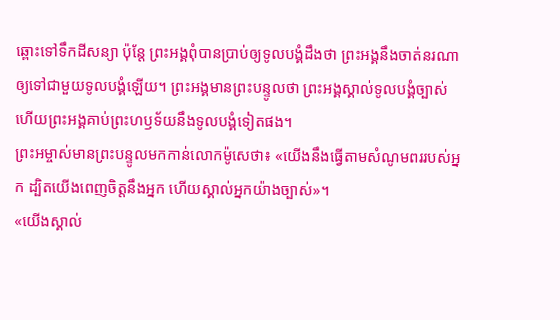ឆ្ពោះទៅទឹកដីសន្យា ប៉ុន្តែ ព្រះអង្គពុំបានប្រាប់ឲ្យទូលបង្គំដឹងថា ព្រះអង្គនឹងចាត់នរណាឲ្យទៅជាមួយទូលបង្គំឡើយ។ ព្រះអង្គមានព្រះបន្ទូលថា ព្រះអង្គស្គាល់ទូលបង្គំច្បាស់ ហើយព្រះអង្គគាប់ព្រះហឫទ័យនឹងទូលបង្គំទៀតផង។
ព្រះអម្ចាស់មានព្រះបន្ទូលមកកាន់លោកម៉ូសេថា៖ «យើងនឹងធ្វើតាមសំណូមពររបស់អ្នក ដ្បិតយើងពេញចិត្តនឹងអ្នក ហើយស្គាល់អ្នកយ៉ាងច្បាស់»។
«យើងស្គាល់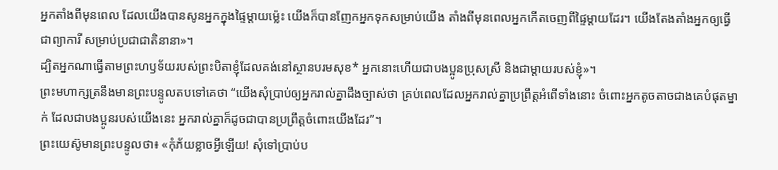អ្នកតាំងពីមុនពេល ដែលយើងបានសូនអ្នកក្នុងផ្ទៃម្ដាយម៉្លេះ យើងក៏បានញែកអ្នកទុកសម្រាប់យើង តាំងពីមុនពេលអ្នកកើតចេញពីផ្ទៃម្ដាយដែរ។ យើងតែងតាំងអ្នកឲ្យធ្វើជាព្យាការី សម្រាប់ប្រជាជាតិនានា»។
ដ្បិតអ្នកណាធ្វើតាមព្រះហឫទ័យរបស់ព្រះបិតាខ្ញុំដែលគង់នៅស្ថានបរមសុខ* អ្នកនោះហើយជាបងប្អូនប្រុសស្រី និងជាម្ដាយរបស់ខ្ញុំ»។
ព្រះមហាក្សត្រនឹងមានព្រះបន្ទូលតបទៅគេថា “យើងសុំប្រាប់ឲ្យអ្នករាល់គ្នាដឹងច្បាស់ថា គ្រប់ពេលដែលអ្នករាល់គ្នាប្រព្រឹត្តអំពើទាំងនោះ ចំពោះអ្នកតូចតាចជាងគេបំផុតម្នាក់ ដែលជាបងប្អូនរបស់យើងនេះ អ្នករាល់គ្នាក៏ដូចជាបានប្រព្រឹត្តចំពោះយើងដែរ”។
ព្រះយេស៊ូមានព្រះបន្ទូលថា៖ «កុំភ័យខ្លាចអ្វីឡើយ! សុំទៅប្រាប់ប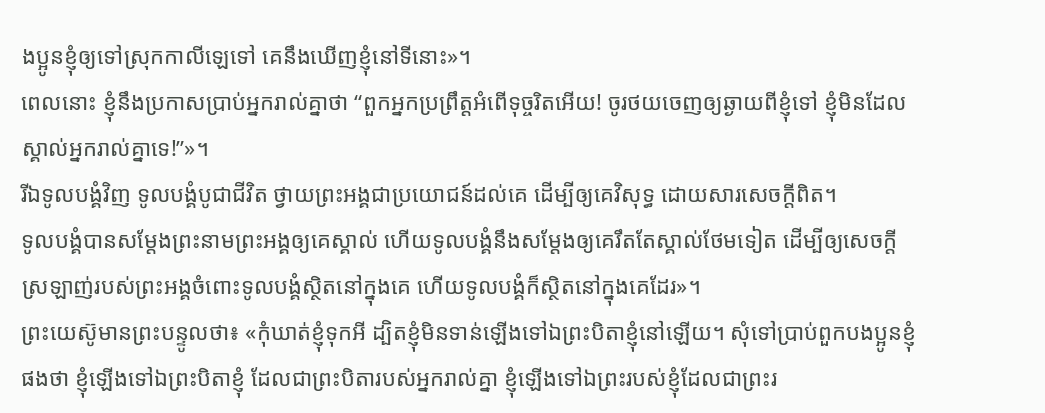ងប្អូនខ្ញុំឲ្យទៅស្រុកកាលីឡេទៅ គេនឹងឃើញខ្ញុំនៅទីនោះ»។
ពេលនោះ ខ្ញុំនឹងប្រកាសប្រាប់អ្នករាល់គ្នាថា “ពួកអ្នកប្រព្រឹត្តអំពើទុច្ចរិតអើយ! ចូរថយចេញឲ្យឆ្ងាយពីខ្ញុំទៅ ខ្ញុំមិនដែលស្គាល់អ្នករាល់គ្នាទេ!”»។
រីឯទូលបង្គំវិញ ទូលបង្គំបូជាជីវិត ថ្វាយព្រះអង្គជាប្រយោជន៍ដល់គេ ដើម្បីឲ្យគេវិសុទ្ធ ដោយសារសេចក្ដីពិត។
ទូលបង្គំបានសម្តែងព្រះនាមព្រះអង្គឲ្យគេស្គាល់ ហើយទូលបង្គំនឹងសម្តែងឲ្យគេរឹតតែស្គាល់ថែមទៀត ដើម្បីឲ្យសេចក្ដីស្រឡាញ់របស់ព្រះអង្គចំពោះទូលបង្គំស្ថិតនៅក្នុងគេ ហើយទូលបង្គំក៏ស្ថិតនៅក្នុងគេដែរ»។
ព្រះយេស៊ូមានព្រះបន្ទូលថា៖ «កុំឃាត់ខ្ញុំទុកអី ដ្បិតខ្ញុំមិនទាន់ឡើងទៅឯព្រះបិតាខ្ញុំនៅឡើយ។ សុំទៅប្រាប់ពួកបងប្អូនខ្ញុំផងថា ខ្ញុំឡើងទៅឯព្រះបិតាខ្ញុំ ដែលជាព្រះបិតារបស់អ្នករាល់គ្នា ខ្ញុំឡើងទៅឯព្រះរបស់ខ្ញុំដែលជាព្រះរ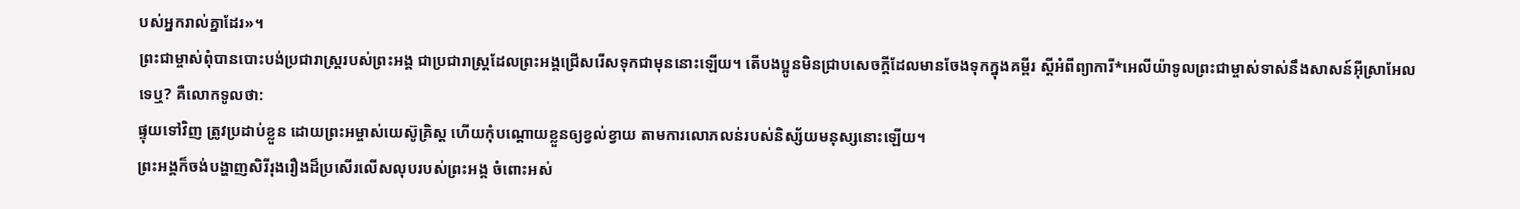បស់អ្នករាល់គ្នាដែរ»។
ព្រះជាម្ចាស់ពុំបានបោះបង់ប្រជារាស្ដ្ររបស់ព្រះអង្គ ជាប្រជារាស្ដ្រដែលព្រះអង្គជ្រើសរើសទុកជាមុននោះឡើយ។ តើបងប្អូនមិនជ្រាបសេចក្ដីដែលមានចែងទុកក្នុងគម្ពីរ ស្ដីអំពីព្យាការី*អេលីយ៉ាទូលព្រះជាម្ចាស់ទាស់នឹងសាសន៍អ៊ីស្រាអែលទេឬ? គឺលោកទូលថា:
ផ្ទុយទៅវិញ ត្រូវប្រដាប់ខ្លួន ដោយព្រះអម្ចាស់យេស៊ូគ្រិស្ត ហើយកុំបណ្ដោយខ្លួនឲ្យខ្វល់ខ្វាយ តាមការលោភលន់របស់និស្ស័យមនុស្សនោះឡើយ។
ព្រះអង្គក៏ចង់បង្ហាញសិរីរុងរឿងដ៏ប្រសើរលើសលុបរបស់ព្រះអង្គ ចំពោះអស់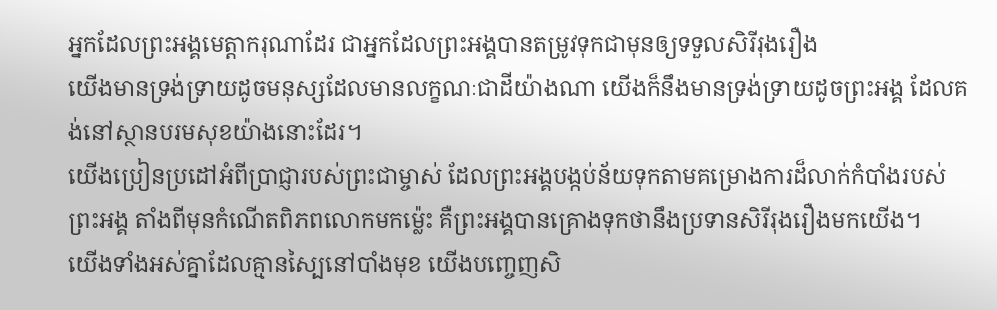អ្នកដែលព្រះអង្គមេត្តាករុណាដែរ ជាអ្នកដែលព្រះអង្គបានតម្រូវទុកជាមុនឲ្យទទួលសិរីរុងរឿង
យើងមានទ្រង់ទ្រាយដូចមនុស្សដែលមានលក្ខណៈជាដីយ៉ាងណា យើងក៏នឹងមានទ្រង់ទ្រាយដូចព្រះអង្គ ដែលគង់នៅស្ថានបរមសុខយ៉ាងនោះដែរ។
យើងប្រៀនប្រដៅអំពីប្រាជ្ញារបស់ព្រះជាម្ចាស់ ដែលព្រះអង្គបង្កប់ន័យទុកតាមគម្រោងការដ៏លាក់កំបាំងរបស់ព្រះអង្គ តាំងពីមុនកំណើតពិភពលោកមកម៉្លេះ គឺព្រះអង្គបានគ្រោងទុកថានឹងប្រទានសិរីរុងរឿងមកយើង។
យើងទាំងអស់គ្នាដែលគ្មានស្បៃនៅបាំងមុខ យើងបញ្ចេញសិ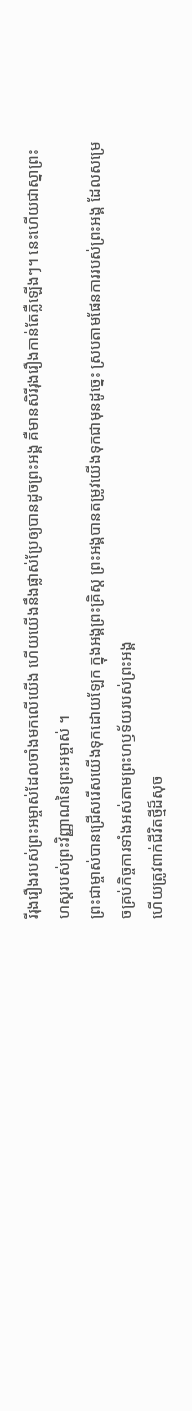រីរុងរឿងរបស់ព្រះអម្ចាស់ដែលចាំងមកលើយើង ហើយយើងនឹងផ្លាស់ប្រែឲ្យបានដូចព្រះអង្គ គឺមានសិរីរុងរឿងកាន់តែភ្លឺឡើងៗ។ នេះហើយជាស្នាព្រះហស្ដរបស់ព្រះវិញ្ញាណនៃព្រះអម្ចាស់ ។
ព្រះជាម្ចាស់បានជ្រើសរើសយើងទុកដោយឡែក ក្នុងអង្គព្រះគ្រិស្ត ព្រះអង្គបានតម្រូវយើងទុកជាមុនដូច្នេះ ស្របតាមផែនការរបស់ព្រះអង្គ ដែលសម្រេចគ្រប់កិច្ចការទាំងអស់តាមព្រះហឫទ័យរបស់ព្រះអង្គ
ហើយត្រូវពាក់ជីវិតថ្មីដ៏សុច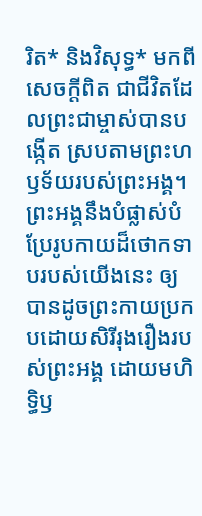រិត* និងវិសុទ្ធ* មកពីសេចក្ដីពិត ជាជីវិតដែលព្រះជាម្ចាស់បានបង្កើត ស្របតាមព្រះហឫទ័យរបស់ព្រះអង្គ។
ព្រះអង្គនឹងបំផ្លាស់បំប្រែរូបកាយដ៏ថោកទាបរបស់យើងនេះ ឲ្យបានដូចព្រះកាយប្រកបដោយសិរីរុងរឿងរបស់ព្រះអង្គ ដោយមហិទ្ធិឫ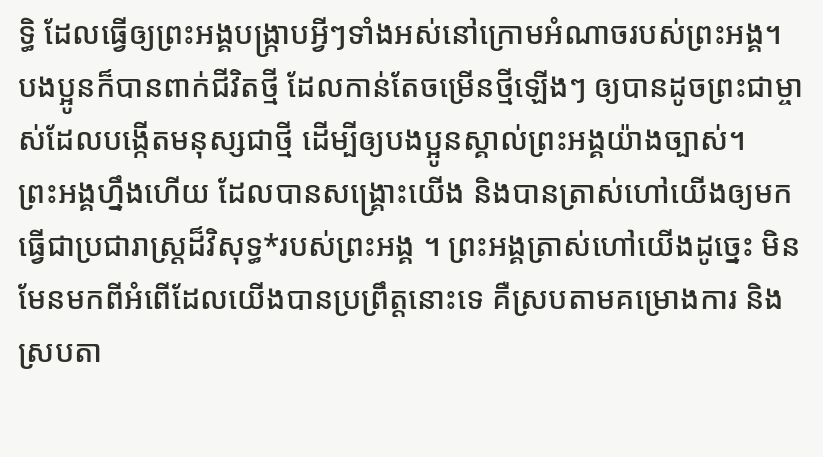ទ្ធិ ដែលធ្វើឲ្យព្រះអង្គបង្ក្រាបអ្វីៗទាំងអស់នៅក្រោមអំណាចរបស់ព្រះអង្គ។
បងប្អូនក៏បានពាក់ជីវិតថ្មី ដែលកាន់តែចម្រើនថ្មីឡើងៗ ឲ្យបានដូចព្រះជាម្ចាស់ដែលបង្កើតមនុស្សជាថ្មី ដើម្បីឲ្យបងប្អូនស្គាល់ព្រះអង្គយ៉ាងច្បាស់។
ព្រះអង្គហ្នឹងហើយ ដែលបានសង្គ្រោះយើង និងបានត្រាស់ហៅយើងឲ្យមកធ្វើជាប្រជារាស្ត្រដ៏វិសុទ្ធ*របស់ព្រះអង្គ ។ ព្រះអង្គត្រាស់ហៅយើងដូច្នេះ មិនមែនមកពីអំពើដែលយើងបានប្រព្រឹត្តនោះទេ គឺស្របតាមគម្រោងការ និងស្របតា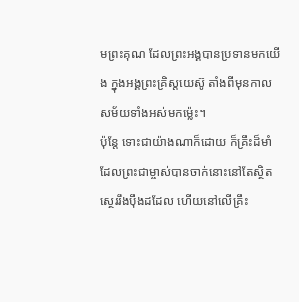មព្រះគុណ ដែលព្រះអង្គបានប្រទានមកយើង ក្នុងអង្គព្រះគ្រិស្តយេស៊ូ តាំងពីមុនកាលសម័យទាំងអស់មកម៉្លេះ។
ប៉ុន្តែ ទោះជាយ៉ាងណាក៏ដោយ ក៏គ្រឹះដ៏មាំដែលព្រះជាម្ចាស់បានចាក់នោះនៅតែស្ថិតស្ថេររឹងប៉ឹងដដែល ហើយនៅលើគ្រឹះ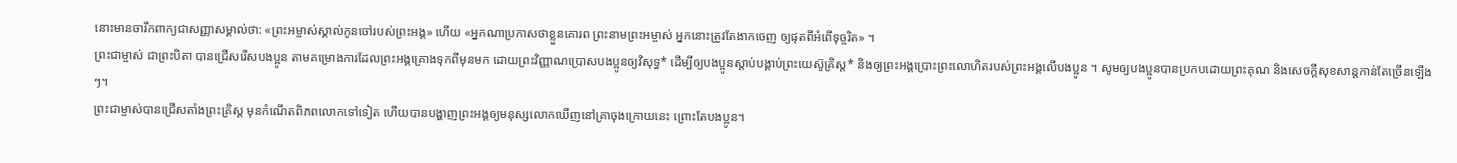នោះមានចារឹកពាក្យជាសញ្ញាសម្គាល់ថា: «ព្រះអម្ចាស់ស្គាល់កូនចៅរបស់ព្រះអង្គ» ហើយ «អ្នកណាប្រកាសថាខ្លួនគោរព ព្រះនាមព្រះអម្ចាស់ អ្នកនោះត្រូវតែងាកចេញ ឲ្យផុតពីអំពើទុច្ចរិត» ។
ព្រះជាម្ចាស់ ជាព្រះបិតា បានជ្រើសរើសបងប្អូន តាមគម្រោងការដែលព្រះអង្គគ្រោងទុកពីមុនមក ដោយព្រះវិញ្ញាណប្រោសបងប្អូនឲ្យវិសុទ្ធ* ដើម្បីឲ្យបងប្អូនស្ដាប់បង្គាប់ព្រះយេស៊ូគ្រិស្ត* និងឲ្យព្រះអង្គប្រោះព្រះលោហិតរបស់ព្រះអង្គលើបងប្អូន ។ សូមឲ្យបងប្អូនបានប្រកបដោយព្រះគុណ និងសេចក្ដីសុខសាន្តកាន់តែច្រើនឡើងៗ។
ព្រះជាម្ចាស់បានជ្រើសតាំងព្រះគ្រិស្ត មុនកំណើតពិភពលោកទៅទៀត ហើយបានបង្ហាញព្រះអង្គឲ្យមនុស្សលោកឃើញនៅគ្រាចុងក្រោយនេះ ព្រោះតែបងប្អូន។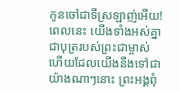កូនចៅជាទីស្រឡាញ់អើយ! ពេលនេះ យើងទាំងអស់គ្នាជាបុត្ររបស់ព្រះជាម្ចាស់ ហើយដែលយើងនឹងទៅជាយ៉ាងណាៗនោះ ព្រះអង្គពុំ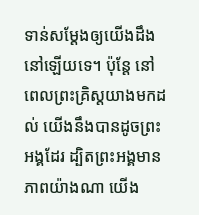ទាន់សម្តែងឲ្យយើងដឹងនៅឡើយទេ។ ប៉ុន្តែ នៅពេលព្រះគ្រិស្តយាងមកដល់ យើងនឹងបានដូចព្រះអង្គដែរ ដ្បិតព្រះអង្គមានភាពយ៉ាងណា យើង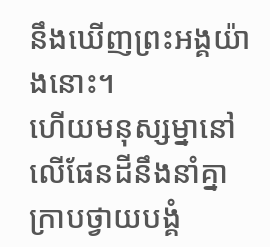នឹងឃើញព្រះអង្គយ៉ាងនោះ។
ហើយមនុស្សម្នានៅលើផែនដីនឹងនាំគ្នាក្រាបថ្វាយបង្គំ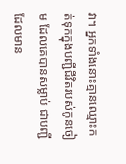វា។ អ្នកទាំងនោះគ្មានឈ្មោះកត់ទុកក្នុងបញ្ជីជីវិតរបស់កូនចៀម ដែលគេបានសម្លាប់ ជាបញ្ជីដែលមាន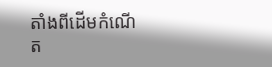តាំងពីដើមកំណើត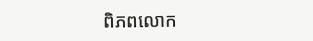ពិភពលោក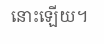នោះឡើយ។